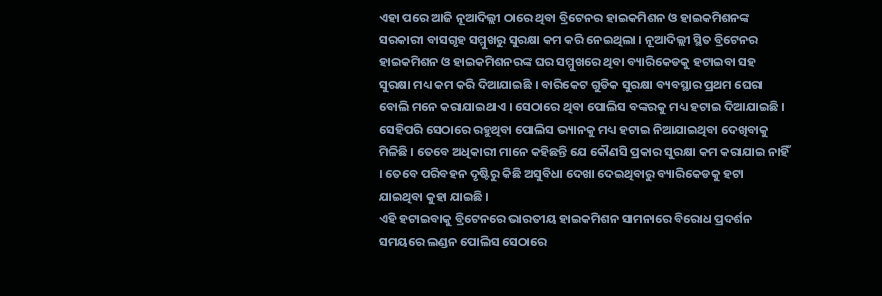ଏହା ପରେ ଆଜି ନୂଆଦିଲ୍ଲୀ ଠାରେ ଥିବା ବ୍ରିଟେନର ହାଇକମିଶନ ଓ ହାଇକମିଶନଙ୍କ ସରକାରୀ ବାସଗୃହ ସମ୍ମୁଖରୁ ସୁରକ୍ଷା କମ କରି ନେଇଥିଲା । ନୂଆଦିଲ୍ଲୀ ସ୍ଥିତ ବ୍ରିଟେନର ହାଇକମିଶନ ଓ ହାଇକମିଶନରଙ୍କ ଘର ସମ୍ମୁଖରେ ଥିବା ବ୍ୟାରିକେଡକୁ ହଟାଇବା ସହ ସୁରକ୍ଷା ମଧ୍ୟ କମ କରି ଦିଆଯାଇଛି । ବାରିକେଟ ଗୁଡିକ ସୁରକ୍ଷା ବ୍ୟବସ୍ଥାର ପ୍ରଥମ ଘେରା ବୋଲି ମନେ କରାଯାଇଥାଏ । ସେଠାରେ ଥିବା ପୋଲିସ ବଙ୍କରକୁ ମଧ୍ୟ ହଟାଇ ଦିଆଯାଇଛି । ସେହିପରି ସେଠାରେ ରହୁଥିବା ପୋଲିସ ଭ୍ୟାନକୁ ମଧ୍ୟ ହଟାଇ ନିଆଯାଇଥିବା ଦେଖିବାକୁ ମିଳିଛି । ତେବେ ଅଧିକାରୀ ମାନେ କହିଛନ୍ତି ଯେ କୌଣସି ପ୍ରକାର ସୁରକ୍ଷା କମ କରାଯାଇ ନାହିଁ । ତେବେ ପରିବହନ ଦୃଷ୍ଟିରୁ କିଛି ଅସୁବିଧା ଦେଖା ଦେଇଥିବାରୁ ବ୍ୟାରିକେଡକୁ ହଟା ଯାଇଥିବା କୁହା ଯାଇଛି ।
ଏହି ହଟାଇବାକୁ ବ୍ରିଟେନରେ ଭାରତୀୟ ହାଇକମିଶନ ସାମନାରେ ବିରୋଧ ପ୍ରଦର୍ଶନ ସମୟରେ ଲଣ୍ଡନ ପୋଲିସ ସେଠାରେ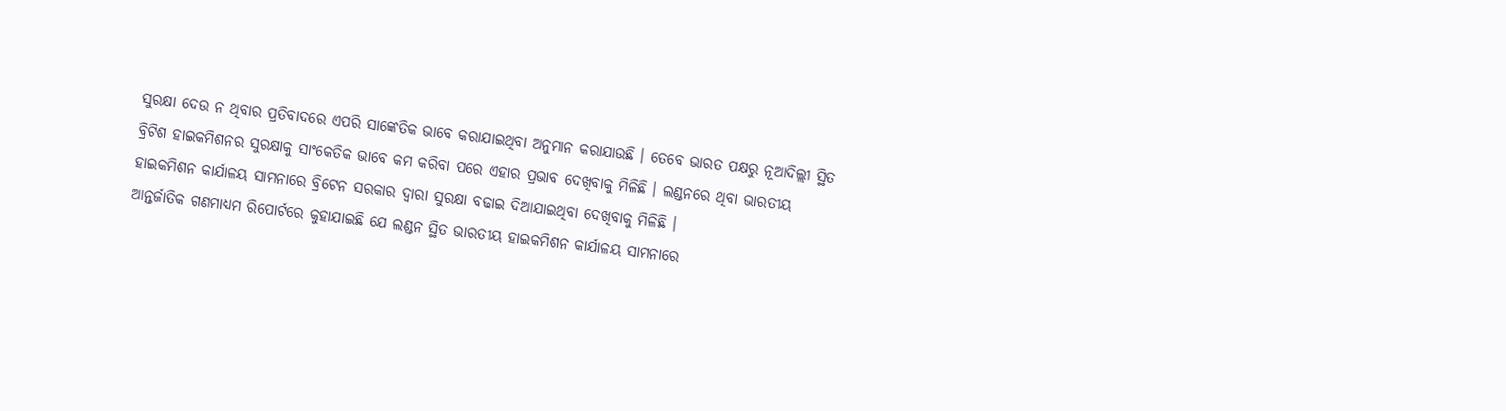ସୁରକ୍ଷା ଦେଉ ନ ଥିବାର ପ୍ରତିବାଦରେ ଏପରି ସାଙ୍କେତିକ ଭାବେ କରାଯାଇଥିବା ଅନୁମାନ କରାଯାଉଛି । ତେବେ ଭାରତ ପକ୍ଷରୁ ନୂଆଦିଲ୍ଲୀ ସ୍ଥିତ ବ୍ରିଟିଶ ହାଇକମିଶନର ସୁରକ୍ଷାକୁ ସାଂକେତିକ ଭାବେ କମ କରିବା ପରେ ଏହାର ପ୍ରଭାବ ଦେଖିବାକୁ ମିଳିଛି । ଲଣ୍ଡନରେ ଥିବା ଭାରତୀୟ ହାଇକମିଶନ କାର୍ଯାଳୟ ସାମନାରେ ବ୍ରିଟେନ ସରକାର ଦ୍ୱାରା ସୁରକ୍ଷା ବଢାଇ ଦିଆଯାଇଥିବା ଦେଖିବାକୁ ମିଳିଛି ।
ଆନ୍ତର୍ଜାତିକ ଗଣମାଧ୍ୟମ ରିପୋର୍ଟରେ କୁହାଯାଇଛି ଯେ ଲଣ୍ଡନ ସ୍ଥିତ ଭାରତୀୟ ହାଇକମିଶନ କାର୍ଯାଳୟ ସାମନାରେ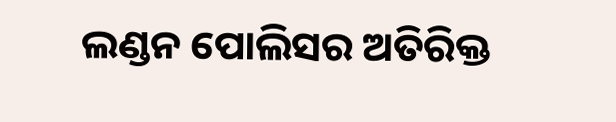ଲଣ୍ଡନ ପୋଲିସର ଅତିରିକ୍ତ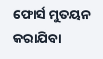ଫୋର୍ସ ମୁତୟନ କରାଯିବା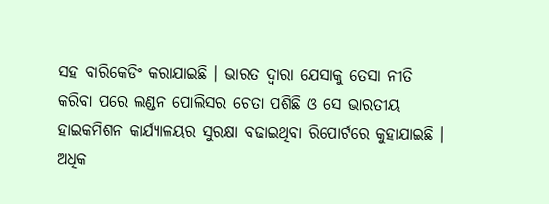ସହ ବାରିକେଡିଂ କରାଯାଇଛି । ଭାରତ ଦ୍ୱାରା ଯେସାକୁ ତେସା ନୀତି କରିବା ପରେ ଲଣ୍ଡନ ପୋଲିସର ଚେତା ପଶିଛି ଓ ସେ ଭାରତୀୟ ହାଇକମିଶନ କାର୍ଯ୍ୟାଳୟର ସୁରକ୍ଷା ବଢାଇଥିବା ରିପୋର୍ଟରେ କୁହାଯାଇଛି ।
ଅଧିକ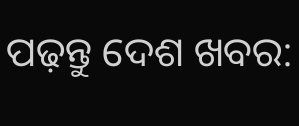ପଢ଼ନ୍ତୁ ଦେଶ ଖବର: